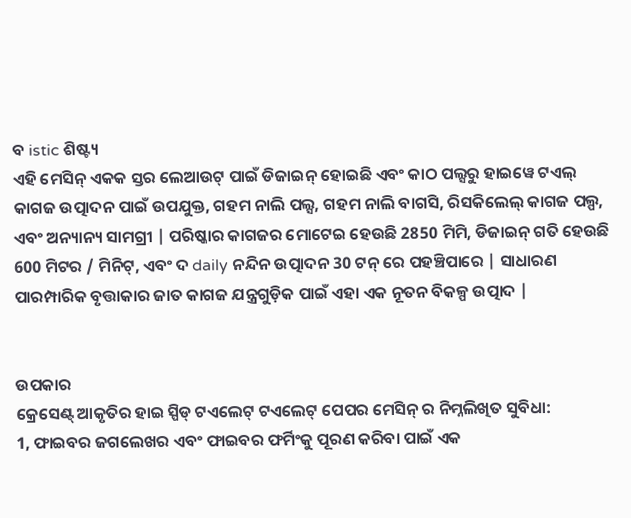ବ istic ଶିଷ୍ଟ୍ୟ
ଏହି ମେସିନ୍ ଏକକ ସ୍ତର ଲେଆଉଟ୍ ପାଇଁ ଡିଜାଇନ୍ ହୋଇଛି ଏବଂ କାଠ ପଲ୍ସରୁ ହାଇୱେ ଟଏଲ୍ କାଗଜ ଉତ୍ପାଦନ ପାଇଁ ଉପଯୁକ୍ତ, ଗହମ ନାଲି ପଲ୍ସ, ଗହମ ନାଲି ବାଗସି, ରିସକିଲେଲ୍ କାଗଜ ପଲ୍ପ, ଏବଂ ଅନ୍ୟାନ୍ୟ ସାମଗ୍ରୀ | ପରିଷ୍କାର କାଗଜର ମୋଟେଇ ହେଉଛି 2850 ମିମି, ଡିଜାଇନ୍ ଗତି ହେଉଛି 600 ମିଟର / ମିନିଟ୍, ଏବଂ ଦ daily ନନ୍ଦିନ ଉତ୍ପାଦନ 30 ଟନ୍ ରେ ପହଞ୍ଚିପାରେ | ସାଧାରଣ ପାରମ୍ପାରିକ ବୃତ୍ତାକାର ଜାତ କାଗଜ ଯନ୍ତ୍ରଗୁଡ଼ିକ ପାଇଁ ଏହା ଏକ ନୂତନ ବିକଳ୍ପ ଉତ୍ପାଦ |


ଉପକାର
କ୍ରେସେଣ୍ଟ୍ ଆକୃତିର ହାଇ ସ୍ପିଡ୍ ଟଏଲେଟ୍ ଟଏଲେଟ୍ ପେପର ମେସିନ୍ ର ନିମ୍ନଲିଖିତ ସୁବିଧା:
1, ଫାଇବର ଜଗଲେଖର ଏବଂ ଫାଇବର ଫର୍ମିଂକୁ ପୂରଣ କରିବା ପାଇଁ ଏକ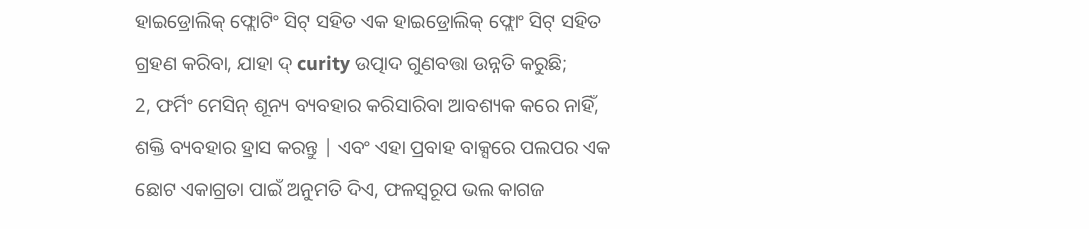ହାଇଡ୍ରୋଲିକ୍ ଫ୍ଲୋଟିଂ ସିଟ୍ ସହିତ ଏକ ହାଇଡ୍ରୋଲିକ୍ ଫ୍ଲୋଂ ସିଟ୍ ସହିତ ଗ୍ରହଣ କରିବା, ଯାହା ଦ୍ curity ଉତ୍ପାଦ ଗୁଣବତ୍ତା ଉନ୍ନତି କରୁଛି;
2, ଫର୍ମିଂ ମେସିନ୍ ଶୂନ୍ୟ ବ୍ୟବହାର କରିସାରିବା ଆବଶ୍ୟକ କରେ ନାହିଁ, ଶକ୍ତି ବ୍ୟବହାର ହ୍ରାସ କରନ୍ତୁ | ଏବଂ ଏହା ପ୍ରବାହ ବାକ୍ସରେ ପଲପର ଏକ ଛୋଟ ଏକାଗ୍ରତା ପାଇଁ ଅନୁମତି ଦିଏ, ଫଳସ୍ୱରୂପ ଭଲ କାଗଜ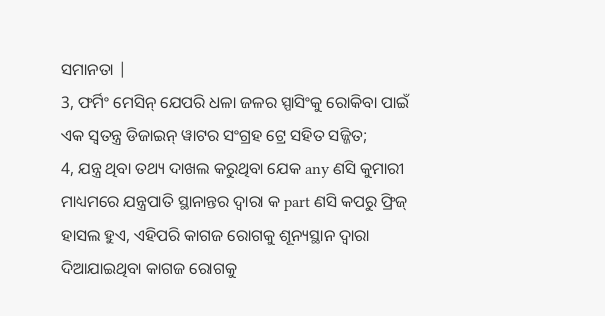ସମାନତା |
3, ଫର୍ମିଂ ମେସିନ୍ ଯେପରି ଧଳା ଜଳର ସ୍ପାସିଂକୁ ରୋକିବା ପାଇଁ ଏକ ସ୍ୱତନ୍ତ୍ର ଡିଜାଇନ୍ ୱାଟର ସଂଗ୍ରହ ଟ୍ରେ ସହିତ ସଜ୍ଜିତ;
4, ଯନ୍ତ୍ର ଥିବା ତଥ୍ୟ ଦାଖଲ କରୁଥିବା ଯେକ any ଣସି କୁମାରୀ ମାଧ୍ୟମରେ ଯନ୍ତ୍ରପାତି ସ୍ଥାନାନ୍ତର ଦ୍ୱାରା କ part ଣସି କପରୁ ଫ୍ରିଜ୍ ହାସଲ ହୁଏ, ଏହିପରି କାଗଜ ରୋଗକୁ ଶୂନ୍ୟସ୍ଥାନ ଦ୍ୱାରା ଦିଆଯାଇଥିବା କାଗଜ ରୋଗକୁ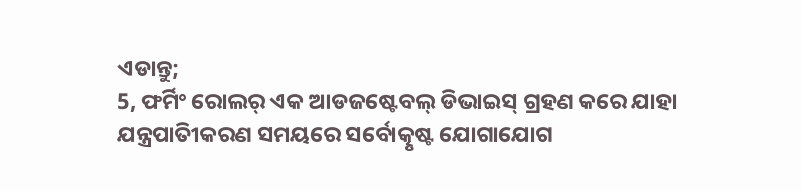ଏଡାନ୍ତୁ;
5, ଫର୍ମିଂ ରୋଲର୍ ଏକ ଆଡଜଷ୍ଟେବଲ୍ ଡିଭାଇସ୍ ଗ୍ରହଣ କରେ ଯାହା ଯନ୍ତ୍ରପାତିୀକରଣ ସମୟରେ ସର୍ବୋତ୍କୃଷ୍ଟ ଯୋଗାଯୋଗ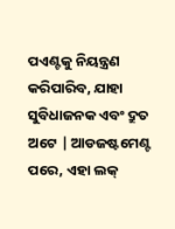ପଏଣ୍ଟକୁ ନିୟନ୍ତ୍ରଣ କରିପାରିବ, ଯାହା ସୁବିଧାଜନକ ଏବଂ ଦ୍ରୁତ ଅଟେ | ଆଡଜଷ୍ଟମେଣ୍ଟ ପରେ, ଏହା ଲକ୍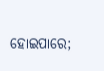ହୋଇପାରେ;